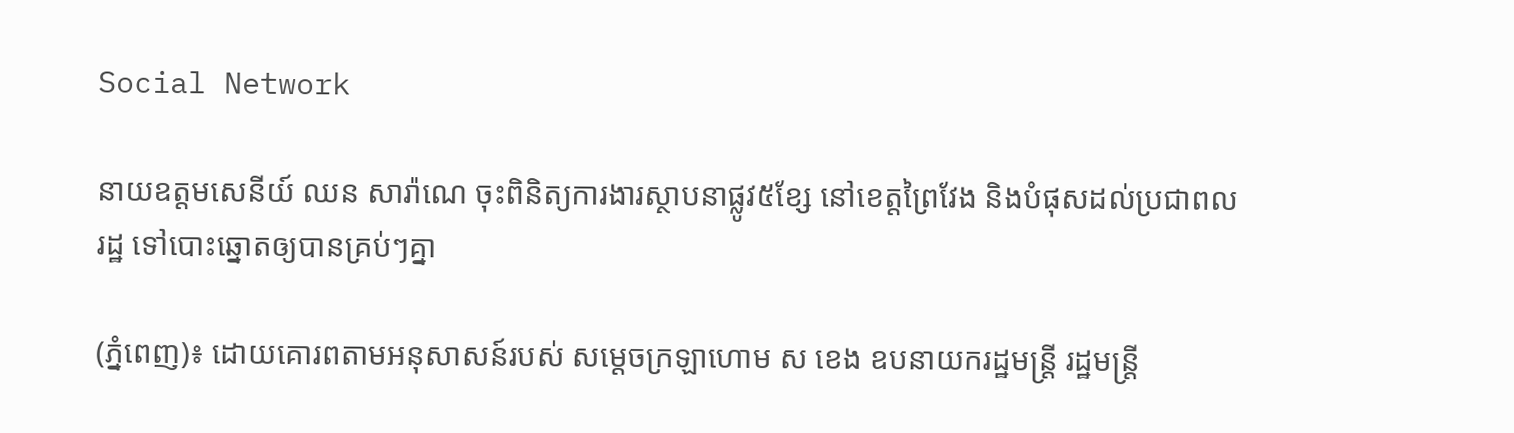Social Network

នាយឧត្តមសេនីយ៍ ឈន សារ៉ាណេ ចុះពិនិត្យការងារស្ថាបនាផ្លូវ៥ខ្សែ នៅខេត្តព្រៃវែង និងបំផុសដល់ប្រជាពលរដ្ឋ ទៅបោះឆ្នោតឲ្យបានគ្រប់ៗគ្នា

(ភ្នំពេញ)៖ ដោយគោរពតាមអនុសាសន៍របស់ សម្តេចក្រឡាហោម ស ខេង ឧបនាយករដ្ឋមន្ត្រី រដ្ឋមន្ត្រី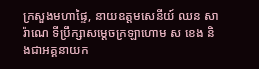ក្រសួងមហាផ្ទៃ, នាយឧត្តមសេនីយ៍ ឈន សារ៉ាណេ ទីប្រឹក្សាសម្តេចក្រឡាហោម ស ខេង និងជាអគ្គនាយក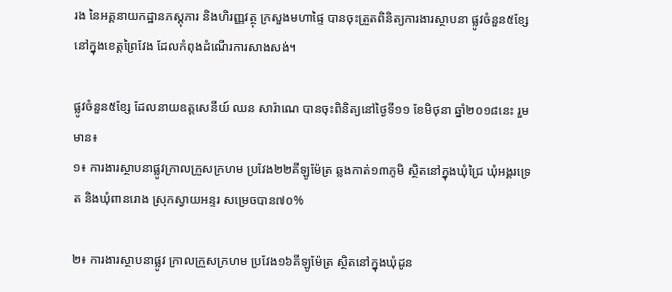រង នៃអគ្គនាយកដ្ឋានភស្តុភារ និងហិរញ្ញវត្ថុ ក្រសួងមហាផ្ទៃ បានចុះត្រួតពិនិត្យការងារស្ថាបនា ផ្លូវចំនួន៥ខ្សែនៅក្នុងខេត្តព្រៃវែង ដែលកំពុងដំណើរការសាងសង់។

ផ្លូវចំនួន៥ខ្សែ ដែលនាយឧត្តសេនីយ៍ ឈន សារ៉ាណេ បានចុះពិនិត្យនៅថ្ងៃទី១១ ខែមិថុនា ឆ្នាំ២០១៨នេះ រួមមាន៖
១៖ ការងារស្ថាបនាផ្លូវក្រាលក្រួសក្រហម ប្រវែង២២គីឡូម៉ែត្រ ឆ្លងកាត់១៣ភូមិ ស្ថិតនៅក្នុងឃុំជ្រៃ ឃុំអង្គរទ្រេត និងឃុំពានរោង ស្រុកស្វាយអន្ទរ សម្រេចបាន៧០%

២៖ ការងារស្ថាបនាផ្លូវ ក្រាលក្រួសក្រហម ប្រវែង១៦គីឡូម៉ែត្រ ស្ថិតនៅក្នុងឃុំដូន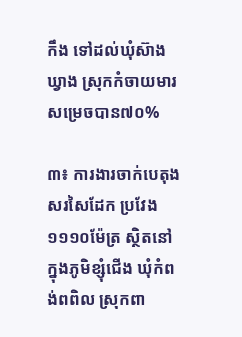កឹង ទៅដល់ឃុំស៊ាងឃ្វាង ស្រុកកំចាយមារ សម្រេចបាន៧០%

៣៖ ការងារចាក់បេតុងសរសៃដែក ប្រវែង១១១០ម៉ែត្រ ស្ថិតនៅក្នុងភូមិខ្សុំជើង ឃុំកំពង់ពពិល ស្រុកពា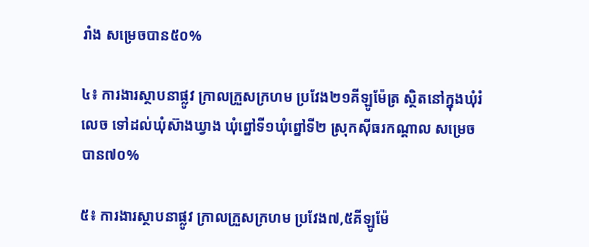រាំង សម្រេចបាន៥០%

៤៖ ការងារស្ថាបនាផ្លូវ ក្រាលក្រួសក្រហម ប្រវែង២១គីឡូម៉ែត្រ ស្ថិតនៅក្នុងឃុំរំលេច ទៅដល់ឃុំស៊ាងឃ្វាង ឃុំព្នៅទី១ឃុំព្នៅទី២ ស្រុកស៊ីធរកណ្តាល សម្រេចបាន៧០%

៥៖ ការងារស្ថាបនាផ្លូវ ក្រាលក្រួសក្រហម ប្រវែង៧,៥គីឡូម៉ែ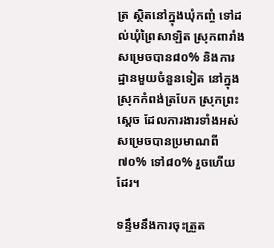ត្រ ស្ថិតនៅក្នុងឃុំកញ្ចំ ទៅដល់ឃុំព្រៃសាឡិត ស្រុកពារាំង សម្រេចបាន៨០% និងការដ្ឋានមួយចំនួនទៀត នៅក្នុងស្រុកកំពង់ត្របែក ស្រុកព្រះសេ្តច ដែលការងារទាំងអស់ សម្រេចបានប្រមាណពី៧០% ទៅ៨០% រួចហើយដែរ។

ទន្ទឹមនឹងការចុះត្រួត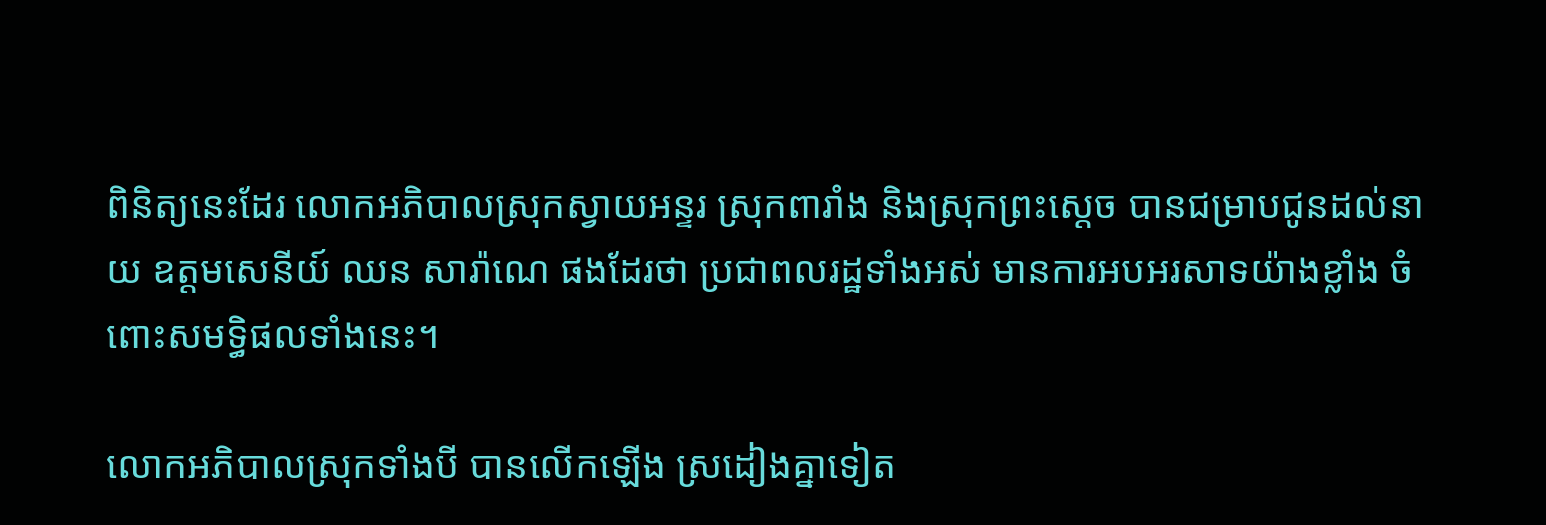ពិនិត្យនេះដែរ លោកអភិបាលស្រុកស្វាយអន្ទរ ស្រុកពារាំង និងស្រុកព្រះស្តេច បានជម្រាបជូនដល់នាយ ឧត្តមសេនីយ៍ ឈន សារ៉ាណេ ផងដែរថា ប្រជាពលរដ្ឋទាំងអស់ មានការអបអរសាទយ៉ាងខ្លាំង ចំពោះសមទ្ធិផលទាំងនេះ។

លោកអភិបាលស្រុកទាំងបី បានលើកឡើង ស្រដៀងគ្នាទៀត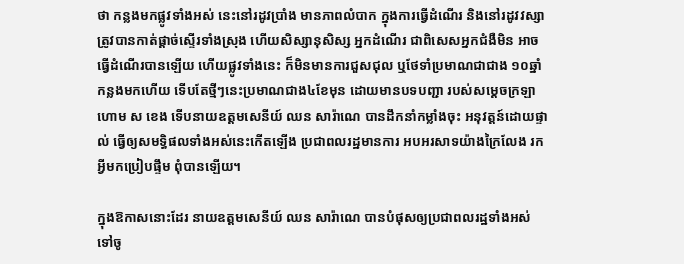ថា កន្លងមកផ្លូវទាំងអស់ នេះនៅរដូវប្រាំង មានភាពលំបាក ក្នុងការធ្វើដំណើរ និងនៅរដូវវស្សា ត្រូវបានកាត់ផ្តាច់ស្ទើរទាំងស្រុង ហើយសិស្សានុសិស្ស អ្នកដំណើរ ជាពិសេសអ្នកជំងឺមិន អាចធ្វើដំណើរបានឡើយ ហើយផ្លូវទាំងនេះ ក៏មិនមានការជួសជុល ឬថែទាំប្រមាណជាជាង ១០ឆ្នាំកន្លងមកហើយ ទើបតែថ្មីៗនេះប្រមាណជាង៤ខែមុន ដោយមានបទបញ្ជា របស់សម្តេចក្រឡាហោម ស ខេង ទើបនាយឧត្តមសេនីយ៍ ឈន សារ៉ាណេ បានដឹកនាំកម្លាំងចុះ អនុវត្តន៍ដោយផ្ទាល់ ធ្វើឲ្យសមទ្ធិផលទាំងអស់នេះកើតឡើង ប្រជាពលរដ្ឋមានការ អបអរសាទយ៉ាងក្រៃលែង រកអ្វីមកប្រៀបផ្ទឹម ពុំបានឡើយ។

ក្នុងឱកាសនោះដែរ នាយឧត្តមសេនីយ៍ ឈន សារ៉ាណេ បានបំផុសឲ្យប្រជាពលរដ្ឋទាំងអស់ ទៅចូ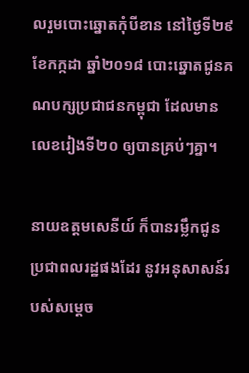លរួមបោះឆ្នោតកុំបីខាន នៅថ្ងៃទី២៩ ខែកក្កដា ឆ្នាំ២០១៨ បោះឆ្នោតជូនគណបក្សប្រជាជនកម្ពុជា ដែលមានលេខរៀងទី២០ ឲ្យបានគ្រប់ៗគ្នា។

នាយឧត្តមសេនីយ៍ ក៏បានរម្លឹកជូន ប្រជាពលរដ្ឋផងដែរ នូវអនុសាសន៍របស់សម្តេច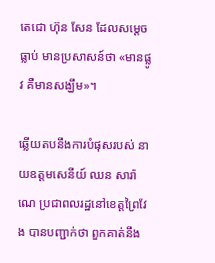តេជោ ហ៊ុន សែន ដែលសម្តេចធ្លាប់ មានប្រសាសន៍ថា «មានផ្លូវ គឺមានសង្ឃឹម»។

ឆ្លើយតបនឹងការបំផុសរបស់ នាយឧត្តមសេនីយ៍ ឈន សារ៉ាណេ ប្រជាពលរដ្ឋនៅខេត្តព្រៃវែង បានបញ្ជាក់ថា ពួកគាត់នឹង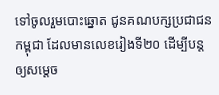ទៅចូលរួមបោះឆ្នោត ជូនគណបក្សប្រជាជនកម្ពុជា ដែលមានលេខរៀងទី២០ ដើម្បីបន្តឲ្យសម្តេច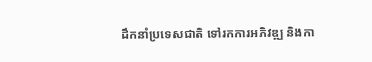ដឹកនាំប្រទេសជាតិ ទៅរកការអភិវឌ្ឍ និងកា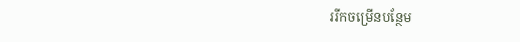ររីកចម្រើនបន្ថែម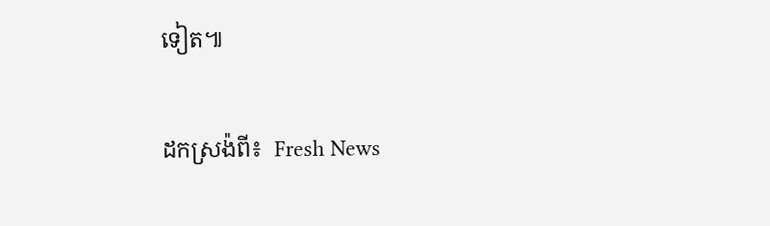ទៀត៕

ដកស្រង៉ពី៖  Fresh News